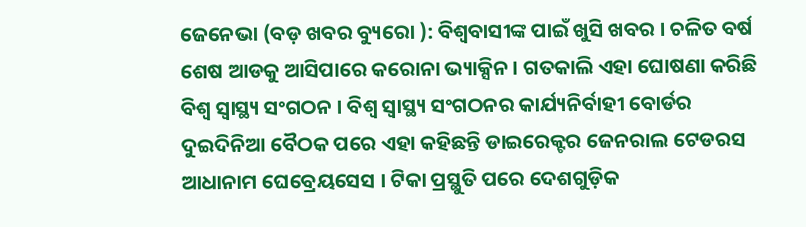ଜେନେଭା (ବଡ଼ ଖବର ବ୍ୟୁରୋ ): ବିଶ୍ୱବାସୀଙ୍କ ପାଇଁ ଖୁସି ଖବର । ଚଳିତ ବର୍ଷ ଶେଷ ଆଡକୁ ଆସିପାରେ କରୋନା ଭ୍ୟାକ୍ସିନ । ଗତକାଲି ଏହା ଘୋଷଣା କରିଛି ବିଶ୍ୱ ସ୍ୱାସ୍ଥ୍ୟ ସଂଗଠନ । ବିଶ୍ୱ ସ୍ୱାସ୍ଥ୍ୟ ସଂଗଠନର କାର୍ଯ୍ୟନିର୍ବାହୀ ବୋର୍ଡର ଦୁଇଦିନିଆ ବୈଠକ ପରେ ଏହା କହିଛନ୍ତି ଡାଇରେକ୍ଟର ଜେନରାଲ ଟେଡରସ ଆଧାନାମ ଘେବ୍ରେୟସେସ । ଟିକା ପ୍ରସ୍ଥୁତି ପରେ ଦେଶଗୁଡ଼ିକ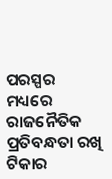ପରସ୍ପର ମଧ୍ୟରେ ରାଜନୈତିକ ପ୍ରତିବନ୍ଧତା ରଖି ଟିକାର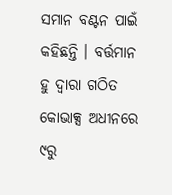ସମାନ ବଣ୍ଟନ ପାଇଁ କହିଛନ୍ତି । ବର୍ତ୍ତମାନ ହୁ ଦ୍ୱାରା ଗଠିତ କୋଭାକ୍ସ ଅଧୀନରେ ୯ରୁ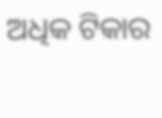ଅଧିକ ଟିକାର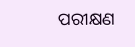ପରୀକ୍ଷଣ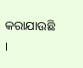କରାଯାଉଛି ।